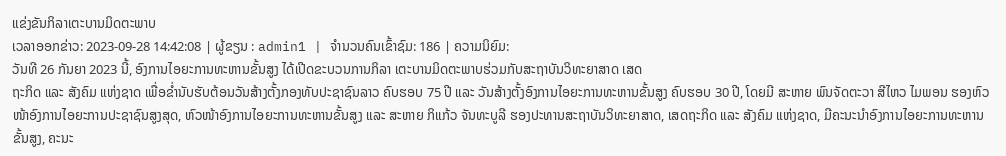ແຂ່ງຂັນກິລາເຕະບານມິດຕະພາບ
ເວລາອອກຂ່າວ: 2023-09-28 14:42:08 | ຜູ້ຂຽນ : admin1 | ຈຳນວນຄົນເຂົ້າຊົມ: 186 | ຄວາມນິຍົມ:
ວັນທີ 26 ກັນຍາ 2023 ນີ້, ອົງການໄອຍະການທະຫານຂັ້ນສູງ ໄດ້ເປີດຂະບວນການກິລາ ເຕະບານມິດຕະພາບຮ່ວມກັບສະຖາບັນວິທະຍາສາດ ເສດ
ຖະກິດ ແລະ ສັງຄົມ ແຫ່ງຊາດ ເພື່ອຂ່ຳນັບຮັບຕ້ອນວັນສ້າງຕັ້ງກອງທັບປະຊາຊົນລາວ ຄົບຮອບ 75 ປີ ແລະ ວັນສ້າງຕັ້ງອົງການໄອຍະການທະຫານຂັ້ນສູງ ຄົບຮອບ 30 ປີ, ໂດຍມີ ສະຫາຍ ພົນຈັດຕະວາ ສີໄຫວ ໄມພອນ ຮອງຫົວໜ້າອົງການໄອຍະການປະຊາຊົນສູງສຸດ, ຫົວໜ້າອົງການໄອຍະການທະຫານຂັ້ນສູງ ແລະ ສະຫາຍ ກິແກ້ວ ຈັນທະບູລີ ຮອງປະທານສະຖາບັນວິທະຍາສາດ, ເສດຖະກິດ ແລະ ສັງຄົມ ແຫ່ງຊາດ, ມີຄະນະນຳອົງການໄອຍະການທະຫານຂັ້ນສູງ, ຄະນະ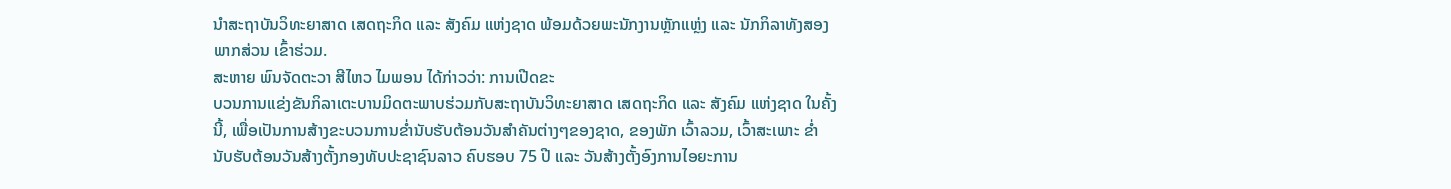ນຳສະຖາບັນວິທະຍາສາດ ເສດຖະກິດ ແລະ ສັງຄົມ ແຫ່ງຊາດ ພ້ອມດ້ວຍພະນັກງານຫຼັກແຫຼ່ງ ແລະ ນັກກິລາທັງສອງພາກສ່ວນ ເຂົ້າຮ່ວມ.
ສະຫາຍ ພົນຈັດຕະວາ ສີໄຫວ ໄມພອນ ໄດ້ກ່າວວ່າ: ການເປີດຂະ
ບວນການແຂ່ງຂັນກິລາເຕະບານມິດຕະພາບຮ່ວມກັບສະຖາບັນວິທະຍາສາດ ເສດຖະກິດ ແລະ ສັງຄົມ ແຫ່ງຊາດ ໃນຄັ້ງນີ້, ເພື່ອເປັນການສ້າງຂະບວນການຂໍ່ານັບຮັບຕ້ອນວັນສຳຄັນຕ່າງໆຂອງຊາດ, ຂອງພັກ ເວົ້າລວມ, ເວົ້າສະເພາະ ຂໍ່ານັບຮັບຕ້ອນວັນສ້າງຕັ້ງກອງທັບປະຊາຊົນລາວ ຄົບຮອບ 75 ປີ ແລະ ວັນສ້າງຕັ້ງອົງການໄອຍະການ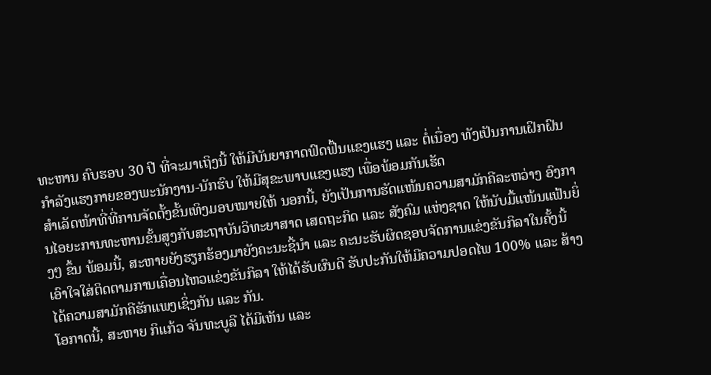ທະຫານ ຄົບຮອບ 30 ປີ ທີ່ຈະມາເຖິງນີ້ ໃຫ້ມີບັນຍາກາດຟົດຟື້ນແຂງແຮງ ແລະ ຕໍ່ເນື່ອງ ທັງເປັນການເຝິກຝົນກຳລັງແຮງກາຍຂອງພະນັກງານ-ນັກຮົບ ໃຫ້ມີສຸຂະພາບແຂງແຮງ ເພື່ອພ້ອມກັນເຮັດ
ສຳເລັດໜ້າທີ່ທີ່ການຈັດຕັ້ງຂັ້ນເທິງມອບໝາຍໃຫ້ ນອກນີ້, ຍັງເປັນການຮັດແໜ້ນຄວາມສາມັກຄີລະຫວ່າງ ອົງການໄອຍະການທະຫານຂັ້ນສູງກັບສະຖາບັນວິທະຍາສາດ ເສດຖະກິດ ແລະ ສັງຄົມ ແຫ່ງຊາດ ໃຫ້ນັບມື້ແໜ້ນແຟ້ນຍິ່ງໆ ຂຶ້ນ ພ້ອມນີ້, ສະຫາຍຍັງຮຽກຮ້ອງມາຍັງຄະນະຊີ້ນຳ ແລະ ຄະນະຮັບຜິດຊອບຈັດການແຂ່ງຂັນກິລາໃນຄັ້ງນີ້ເອົາໃຈໃສ່ຕິດຕາມການເຄື່ອນໄຫວແຂ່ງຂັນກິລາ ໃຫ້ໄດ້ຮັບຜົນດີ ຮັບປະກັນໃຫ້ມີຄວາມປອດໄພ 100% ແລະ ສ້າງໄດ້ຄວາມສາມັກຄີຮັກແພງເຊິ່ງກັນ ແລະ ກັນ.
ໂອກາດນີ້, ສະຫາຍ ກິແກ້ວ ຈັນທະບູລີ ໄດ້ມີເຫັນ ແລະ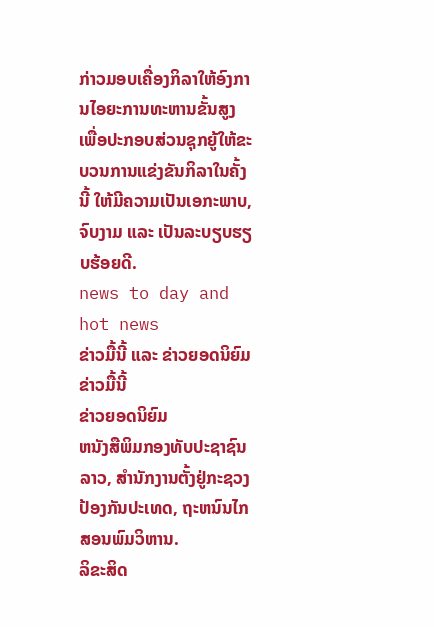ກ່າວມອບເຄື່ອງກິລາໃຫ້ອົງການໄອຍະການທະຫານຂັ້ນສູງ ເພື່ອປະກອບສ່ວນຊຸກຍູ້ໃຫ້ຂະບວນການແຂ່ງຂັນກິລາໃນຄັ້ງນີ້ ໃຫ້ມີຄວາມເປັນເອກະພາບ, ຈົບງາມ ແລະ ເປັນລະບຽບຮຽບຮ້ອຍດີ.
news to day and hot news
ຂ່າວມື້ນີ້ ແລະ ຂ່າວຍອດນິຍົມ
ຂ່າວມື້ນີ້
ຂ່າວຍອດນິຍົມ
ຫນັງສືພິມກອງທັບປະຊາຊົນລາວ, ສຳນັກງານຕັ້ງຢູ່ກະຊວງປ້ອງກັນປະເທດ, ຖະຫນົນໄກສອນພົມວິຫານ.
ລິຂະສິດ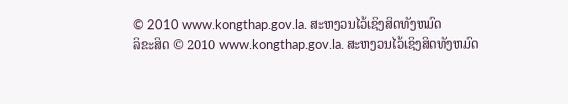© 2010 www.kongthap.gov.la. ສະຫງວນໄວ້ເຊິງສິດທັງຫມົດ
ລິຂະສິດ © 2010 www.kongthap.gov.la. ສະຫງວນໄວ້ເຊິງສິດທັງຫມົດ